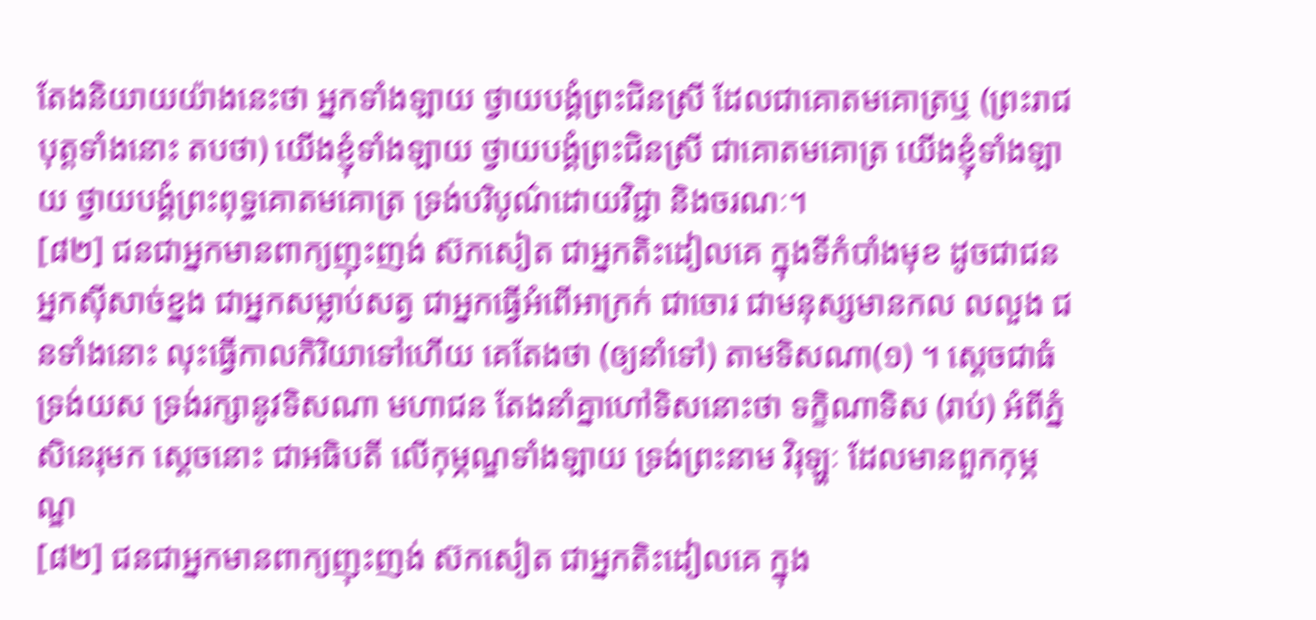តែងនិយាយយ៉ាងនេះថា អ្នកទាំងឡាយ ថ្វាយបង្គំព្រះជិនស្រី ដែលជាគោតមគោត្រឬ (ព្រះរាជបុត្តទាំងនោះ តបថា) យើងខ្ញុំទាំងឡាយ ថ្វាយបង្គំព្រះជិនស្រី ជាគោតមគោត្រ យើងខ្ញុំទាំងឡាយ ថ្វាយបង្គំព្រះពុទ្ធគោតមគោត្រ ទ្រង់បរិបូណ៌ដោយវិជ្ជា និងចរណៈ។
[៨២] ជនជាអ្នកមានពាក្យញុះញង់ ស៊កសៀត ជាអ្នកតិះដៀលគេ ក្នុងទីកំបាំងមុខ ដូចជាជនអ្នកស៊ីសាច់ខ្នង ជាអ្នកសម្លាប់សត្វ ជាអ្នកធ្វើអំពើអាក្រក់ ជាចោរ ជាមនុស្សមានកល លលួង ជនទាំងនោះ លុះធ្វើកាលកិរិយាទៅហើយ គេតែងថា (ឲ្យនាំទៅ) តាមទិសណា(១) ។ ស្តេចជាធំទ្រង់យស ទ្រង់រក្សានូវទិសណា មហាជន តែងនាំគ្នាហៅទិសនោះថា ទក្ខិណាទិស (រាប់) អំពីភ្នំសិនេរុមក ស្តេចនោះ ជាអធិបតី លើកុម្ភណ្ឌទាំងឡាយ ទ្រង់ព្រះនាម វិរុឡ្ហៈ ដែលមានពួកកុម្ភណ្ឌ
[៨២] ជនជាអ្នកមានពាក្យញុះញង់ ស៊កសៀត ជាអ្នកតិះដៀលគេ ក្នុង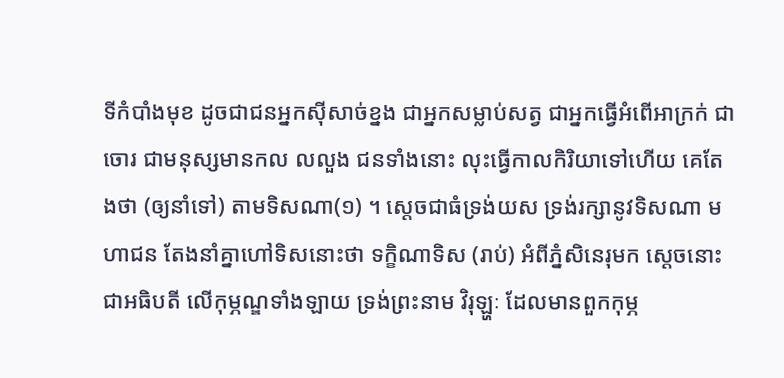ទីកំបាំងមុខ ដូចជាជនអ្នកស៊ីសាច់ខ្នង ជាអ្នកសម្លាប់សត្វ ជាអ្នកធ្វើអំពើអាក្រក់ ជាចោរ ជាមនុស្សមានកល លលួង ជនទាំងនោះ លុះធ្វើកាលកិរិយាទៅហើយ គេតែងថា (ឲ្យនាំទៅ) តាមទិសណា(១) ។ ស្តេចជាធំទ្រង់យស ទ្រង់រក្សានូវទិសណា មហាជន តែងនាំគ្នាហៅទិសនោះថា ទក្ខិណាទិស (រាប់) អំពីភ្នំសិនេរុមក ស្តេចនោះ ជាអធិបតី លើកុម្ភណ្ឌទាំងឡាយ ទ្រង់ព្រះនាម វិរុឡ្ហៈ ដែលមានពួកកុម្ភ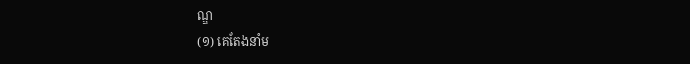ណ្ឌ
(១) គេតែងនាំម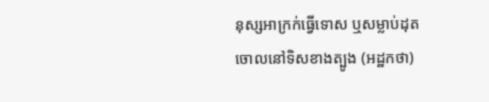នុស្សអាក្រក់ធ្វើទោស ឬសម្លាប់ដុតចោលនៅទិសខាងត្បូង (អដ្ឋកថា)